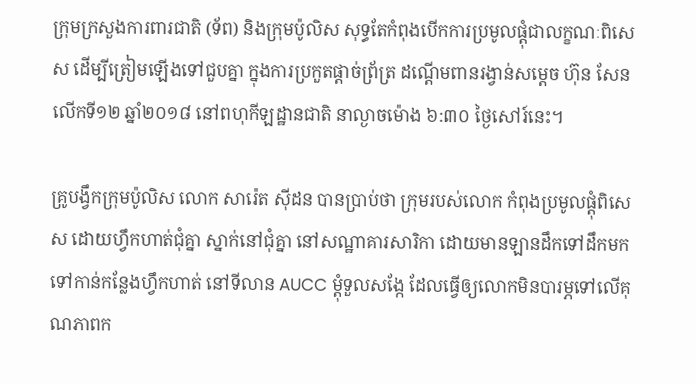ក្រុមក្រសួងការពារជាតិ (ទ័ព) និងក្រុមប៉ូលិស សុទ្ធតែកំពុងបើកការប្រមូលផ្តុំជាលក្ខណៈពិសេស ដើម្បីត្រៀមឡើងទៅជួបគ្នា ក្នុងការប្រកួតផ្តាច់ព្រ័ត្រ ដណ្តើមពានរង្វាន់សម្តេច ហ៊ុន សែន លើកទី១២ ឆ្នាំ២០១៨ នៅពហុកីឡដ្ឋានជាតិ នាល្ងាចម៉ោង ៦:៣០ ថ្ងៃសៅរ៍នេះ។

គ្រូបង្វឹកក្រុមប៉ូលិស លោក សារ៉េត ស៊ីដន បានប្រាប់ថា ក្រុមរបស់លោក កំពុងប្រមូលផ្តុំពិសេស ដោយហ្វឹកហាត់ជុំគ្នា ស្នាក់នៅជុំគ្នា នៅសណ្ឋាគារសារិកា ដោយមានឡានដឹកទៅដឹកមក ទៅកាន់កន្លែងហ្វឹកហាត់ នៅទីលាន AUCC ម្តុំទួលសង្កែ ដែលធ្វើឲ្យលោកមិនបារម្ភទៅលើគុណភាពក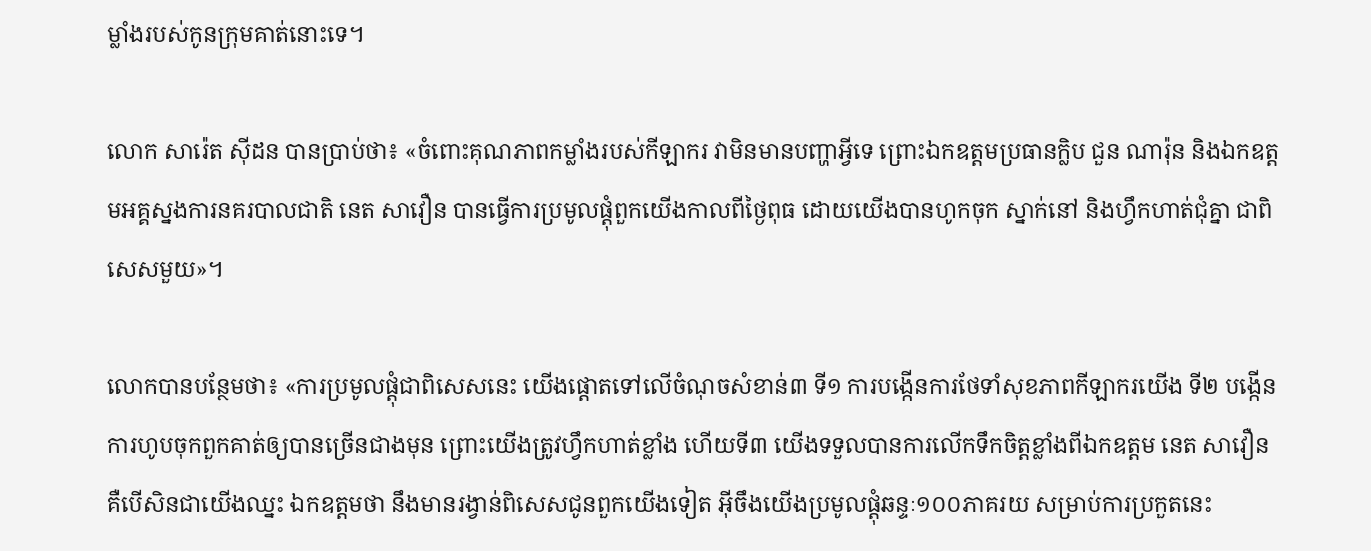ម្លាំងរបស់កូនក្រុមគាត់នោះទេ។

លោក សារ៉េត ស៊ីដន បានប្រាប់ថា៖ «ចំពោះគុណភាពកម្លាំងរបស់កីឡាករ វាមិនមានបញ្ហាអ្វីទេ ព្រោះឯកឧត្តមប្រធានក្លិប ជួន ណារ៉ុន និងឯកឧត្តមអគ្គស្នងការនគរបាលជាតិ នេត សាវឿន បានធ្វើការប្រមូលផ្តុំពួកយើងកាលពីថ្ងៃពុធ ដោយយើងបានហូកចុក ស្នាក់នៅ និងហ្វឹកហាត់ជុំគ្នា ជាពិសេសមួយ»។

លោកបានបន្ថែមថា៖ «ការប្រមូលផ្តុំជាពិសេសនេះ យើងផ្តោតទៅលើចំណុចសំខាន់៣ ទី១ ការបង្កើនការថែទាំសុខភាពកីឡាករយើង ទី២ បង្កើនការហូបចុកពួកគាត់ឲ្យបានច្រើនជាងមុន ព្រោះយើងត្រូវហ្វឹកហាត់ខ្លាំង ហើយទី៣ យើងទទួលបានការលើកទឹកចិត្តខ្លាំងពីឯកឧត្តម នេត សាវឿន គឺបើសិនជាយើងឈ្នះ ឯកឧត្តមថា នឹងមានរង្វាន់ពិសេសជូនពួកយើងទៀត អ៊ីចឹងយើងប្រមូលផ្តុំឆន្ទៈ១០០ភាគរយ សម្រាប់ការប្រកួតនេះ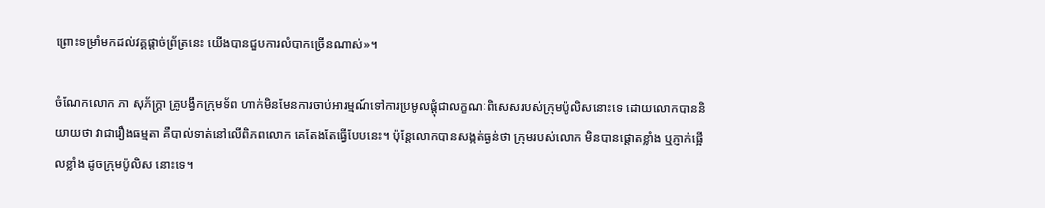ព្រោះទម្រាំមកដល់វគ្គផ្តាច់ព្រ័ត្រនេះ យើងបានជួបការលំបាកច្រើនណាស់»។

ចំណែកលោក ភា សុភ័ក្ត្រា គ្រូបង្វឹកក្រុមទ័ព ហាក់មិនមែនការចាប់អារម្មណ៍ទៅការប្រមូលផ្តុំជាលក្ខណៈពិសេសរបស់ក្រុមប៉ូលិសនោះទេ ដោយលោកបាននិយាយថា វាជារឿងធម្មតា គឺបាល់ទាត់នៅលើពិភពលោក គេតែងតែធ្វើបែបនេះ។ ប៉ុន្តែលោកបានសង្កត់ធ្ងន់ថា ក្រុមរបស់លោក មិនបានផ្តោតខ្លាំង ឬភ្ញាក់ផ្អើលខ្លាំង ដូចក្រុមប៉ូលិស នោះទេ។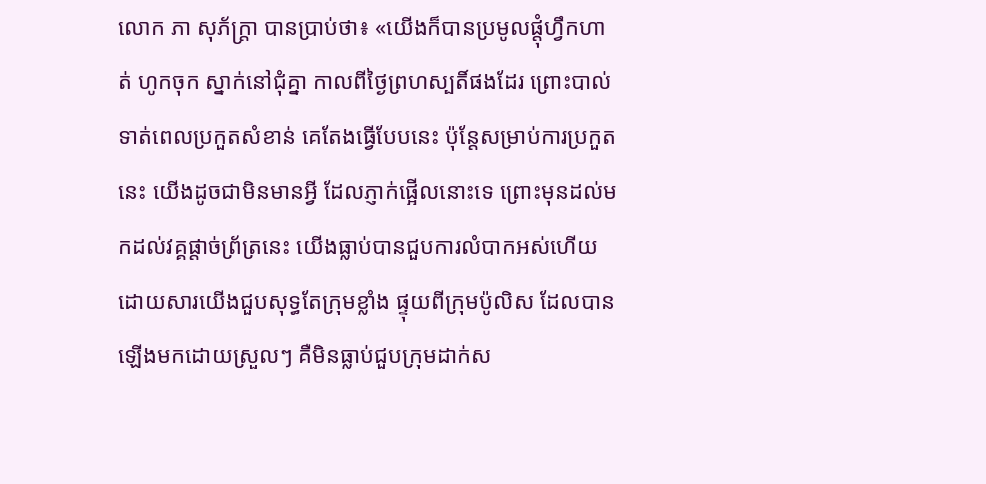លោក ភា សុភ័ក្ត្រា បានប្រាប់ថា៖ «យើងក៏បានប្រមូលផ្តុំហ្វឹកហាត់ ហូកចុក ស្នាក់នៅជុំគ្នា កាលពីថ្ងៃព្រហស្បតិ៍ផងដែរ ព្រោះបាល់ទាត់ពេលប្រកួតសំខាន់ គេតែងធ្វើបែបនេះ ប៉ុន្តែសម្រាប់ការប្រកួតនេះ យើងដូចជាមិនមានអ្វី ដែលភ្ញាក់ផ្អើលនោះទេ ព្រោះមុនដល់មកដល់វគ្គផ្តាច់ព្រ័ត្រនេះ យើងធ្លាប់បានជួបការលំបាកអស់ហើយ ដោយសារយើងជួបសុទ្ធតែក្រុមខ្លាំង ផ្ទុយពីក្រុមប៉ូលិស ដែលបានឡើងមកដោយស្រួលៗ គឺមិនធ្លាប់ជួបក្រុមដាក់ស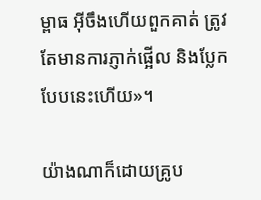ម្ពាធ អ៊ីចឹងហើយពួកគាត់ ត្រូវតែមានការភ្ញាក់ផ្អើល និងប្លែក បែបនេះហើយ»។

យ៉ាងណាក៏ដោយគ្រូប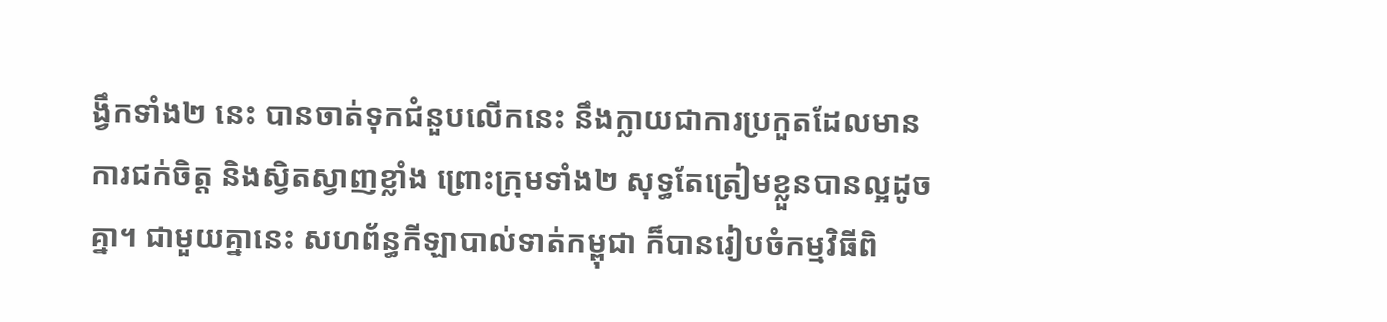ង្វឹកទាំង២ នេះ បានចាត់ទុកជំនួបលើកនេះ នឹងក្លាយជាការប្រកួតដែលមានការជក់ចិត្ត និងស្វិតស្វាញខ្លាំង ព្រោះក្រុមទាំង២ សុទ្ធតែត្រៀមខ្លួនបានល្អដូចគ្នា។ ជាមួយគ្នានេះ សហព័ន្ធកីឡាបាល់ទាត់កម្ពុជា ក៏បានរៀបចំកម្មវិធីពិ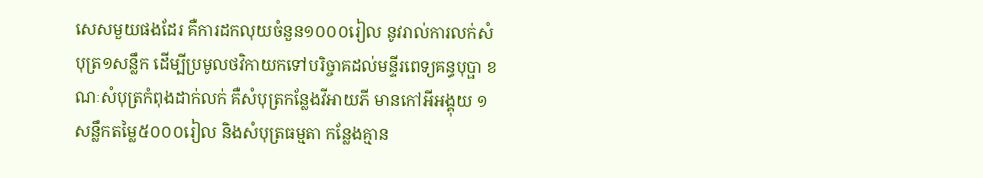សេសមួយផងដែរ គឺការដកលុយចំនួន១០០០រៀល នូវរាល់ការលក់សំបុត្រ១សន្លឹក ដើម្បីប្រមូលថវិកាយកទៅបរិច្ចាគដល់មន្ទីរពេទ្យគន្ធបុប្ផា ខណៈសំបុត្រកំពុងដាក់លក់ គឺសំបុត្រកន្លែងវីអាយភី មានកៅអីអង្គុយ ១សន្លឹកតម្លៃ៥០០០រៀល និងសំបុត្រធម្មតា កន្លែងគ្មាន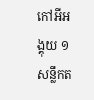កៅអីអង្គុយ ១សន្លឹកត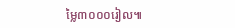ម្លៃ៣០០០រៀល៕